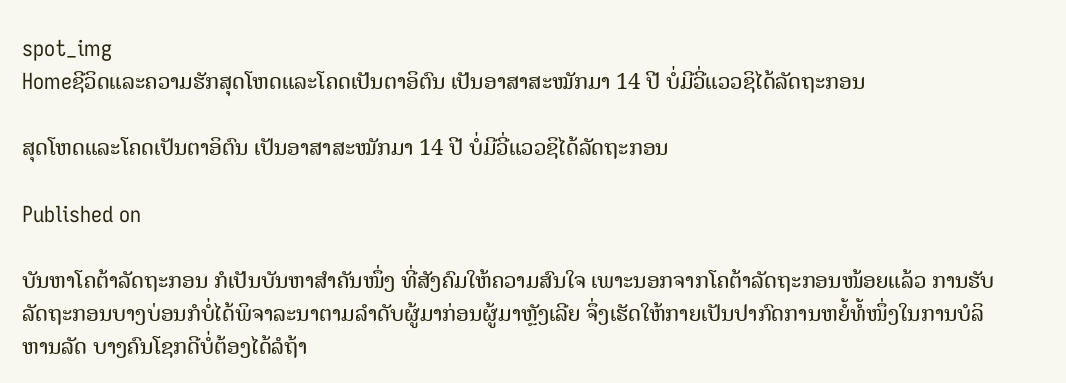spot_img
Homeຊີວິດແລະຄວາມຮັກສຸດໂຫດແລະໂຄດເປັນຕາອິຕົນ ເປັນອາສາສະໝັກມາ 14 ປີ ບໍ່ມີວີ່ແວວຊິໄດ້ລັດຖະກອນ

ສຸດໂຫດແລະໂຄດເປັນຕາອິຕົນ ເປັນອາສາສະໝັກມາ 14 ປີ ບໍ່ມີວີ່ແວວຊິໄດ້ລັດຖະກອນ

Published on

ບັນຫາໂຄຕ້າລັດຖະກອນ ກໍເປັນບັນຫາສຳຄັນໜຶ່ງ ທີ່ສັງຄົມໃຫ້ຄວາມສົນໃຈ ເພາະນອກຈາກໂຄຕ້າລັດຖະກອນໜ້ອຍແລ້ວ ການຮັບລັດຖະກອນບາງບ່ອນກໍບໍ່ໄດ້ພິຈາລະນາຕາມລຳດັບຜູ້ມາກ່ອນຜູ້ມາຫຼັງເລີຍ ຈຶ່ງເຮັດໃຫ້ກາຍເປັນປາກົດການຫຍໍ້ທໍ້ໜຶ່ງໃນການບໍລິຫານລັດ ບາງຄົນໂຊກດີບໍ່ຕ້ອງໄດ້ລໍຖ້າ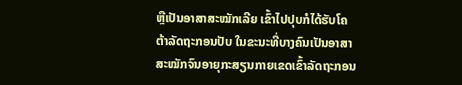ຫຼືເປັນອາສາສະໝັກເລີຍ ເຂົ້າໄປປຸບກໍໄດ້ຮັບໂຄຕ້າລັດຖະກອນປັບ ໃນຂະນະທີ່ບາງຄົນເປັນອາສາສະໝັກຈົນອາຍຸກະສຽນກາຍເຂດເຂົ້າລັດຖະກອນ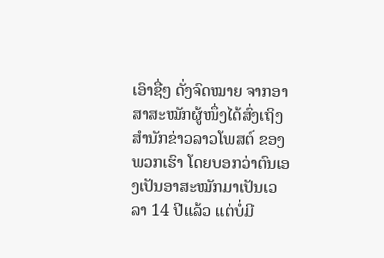ເອົາຊື່ໆ ດັ່ງຈົດໝາຍ ຈາກອາສາສະໝັກຜູ້ໜຶ່ງໄດ້ສົ່ງເຖິງສຳນັກຂ່າວລາວໂພສຕ໌ ຂອງພວກເຮົາ ໂດຍບອກວ່າຕົນເອງເປັນອາສະໝັກມາເປັນເວລາ 14 ປີແລ້ວ ແຕ່ບໍ່ມີ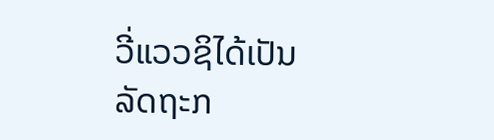ວີ່ແວວຊິໄດ້ເປັນລັດຖະກ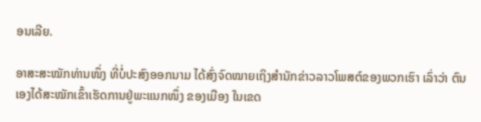ອນເລີຍ.

ອາສະສະໝັກທ່ານໜຶ່ງ ທີ່ບໍ່ປະສົງອອກນາມ ໄດ້ສົ່ງຈົດໝາຍເຖິງສຳນັກຂ່າວລາວໂພສຕ໌ຂອງພວກເຮົາ ເລົ່າວ່າ ຕົນເອງໄດ້ສະໝັກເຂົ້າເຮັດການຢູ່ພະແນກໜຶ່ງ ຂອງເມືອງ ໃນເຂດ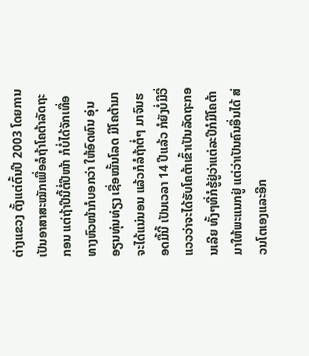ຕ່າງແຂວງ ຕັ້ງແຕ່ຕົ້ນປີ 2003 ໂດຍການເປັນອາສາສະໝັກເພື່ອລໍຖ້າໂຄຕ້າລັດຖະກອນ ແຕ່ຖ້າປີນີ້ຕໍ່ປີໜ້າ ກໍບໍ່ໄດ້ຈັກເທື່ອ ທາງຫົວໜ້າກໍບອກວ່າ ໃຫ້ອົດທົນ ອຸ່ນອຽນທຸ່ນທ່ຽງ ເຊື່ອໝັ້ນໂລດ ມີໂຄຕ້າມາຈະໄດ້ແນ່ນອນ ແລ້ວກໍລໍຖ້າຕໍ່ໆ ມາຈົນຮອດມື້ນີ້ ເປັນເວລາ 14 ປີແລ້ວ ກໍຍັງບໍ່ມີວີ່ແວວວ່າຈະໄດ້ຮັບໂຄຕ້າເຂົ້າເປັນລັດຖະກອນເລີຍ ທັ້ງໆທີ່ກໍຮູ້ຢູ່ວ່າແຕ່ລະປີກໍມີໂຄຕ້າມາໃຫ້ພະແນກຢູ່ ແຕ່ວ່າເປັນຄົນອື່ນໄດ້ ສ່ວນໂຕເອງແລະອີກ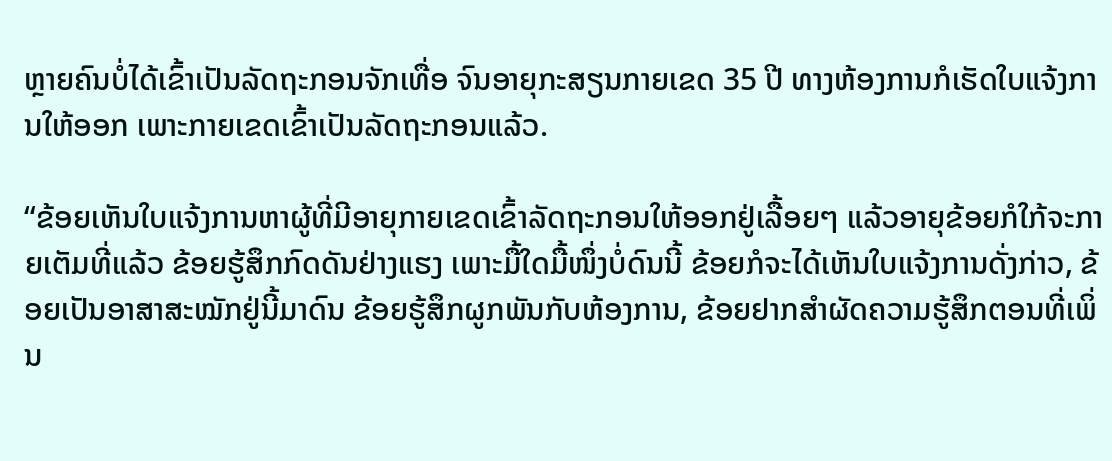ຫຼາຍຄົນບໍ່ໄດ້ເຂົ້າເປັນລັດຖະກອນຈັກເທື່ອ ຈົນອາຍຸກະສຽນກາຍເຂດ 35 ປີ ທາງຫ້ອງການກໍເຮັດໃບແຈ້ງການໃຫ້ອອກ ເພາະກາຍເຂດເຂົ້າເປັນລັດຖະກອນແລ້ວ.

“ຂ້ອຍເຫັນໃບແຈ້ງການຫາຜູ້ທີ່ມີອາຍຸກາຍເຂດເຂົ້າລັດຖະກອນໃຫ້ອອກຢູ່ເລື້ອຍໆ ແລ້ວອາຍຸຂ້ອຍກໍໃກ້ຈະກາຍເຕັມທີ່ແລ້ວ ຂ້ອຍຮູ້ສຶກກົດດັນຢ່າງແຮງ ເພາະມື້ໃດມື້ໜຶ່ງບໍ່ດົນນີ້ ຂ້ອຍກໍຈະໄດ້ເຫັນໃບແຈ້ງການດັ່ງກ່າວ, ຂ້ອຍເປັນອາສາສະໝັກຢູ່ນີ້ມາດົນ ຂ້ອຍຮູ້ສຶກຜູກພັນກັບຫ້ອງການ, ຂ້ອຍຢາກສຳຜັດຄວາມຮູ້ສຶກຕອນທີ່ເພິ່ນ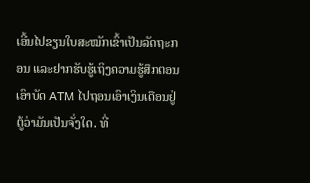ເອີ້ນໄປຂຽນໃບສະໝັກເຂົ້າເປັນລັດຖະກອນ ແລະຢາກຮັບຮູ້ເຖິງຄວາມຮູ້ສຶກຕອນເອົາບັດ ATM ໄປຖອນເອົາເງິນເດືອນຢູ່ຕູ້ວ່າມັນເປັນຈັ່ງໃດ. ທີ່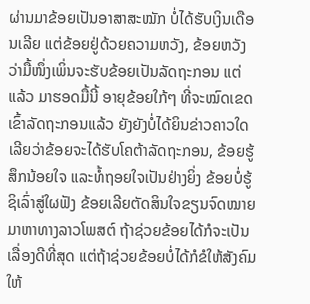ຜ່ານມາຂ້ອຍເປັນອາສາສະໝັກ ບໍ່ໄດ້ຮັບເງິນເດືອນເລີຍ ແຕ່ຂ້ອຍຢູ່ດ້ວຍຄວາມຫວັງ, ຂ້ອຍຫວັງວ່າມື້ໜຶ່ງເພິ່ນຈະຮັບຂ້ອຍເປັນລັດຖະກອນ ແຕ່ແລ້ວ ມາຮອດມື້ນີ້ ອາຍຸຂ້ອຍໃກ້ໆ ທີ່ຈະໝົດເຂດເຂົ້າລັດຖະກອນແລ້ວ ຍັງຍັງບໍ່ໄດ້ຍິນຂ່າວຄາວໃດເລີຍວ່າຂ້ອຍຈະໄດ້ຮັບໂຄຕ້າລັດຖະກອນ, ຂ້ອຍຮູ້ສຶກນ້ອຍໃຈ ແລະທໍ້ຖອຍໃຈເປັນຢ່າງຍິ່ງ ຂ້ອຍບໍ່ຮູ້ຊິເລົ່າສູ່ໃຜຟັງ ຂ້ອຍເລີຍຕັດສິນໃຈຂຽນຈົດໝາຍມາຫາທາງລາວໂພສຕ໌ ຖ້າຊ່ວຍຂ້ອຍໄດ້ກໍຈະເປັນເລື່ອງດີທີ່ສຸດ ແຕ່ຖ້າຊ່ວຍຂ້ອຍບໍ່ໄດ້ກໍຂໍໃຫ້ສັງຄົມໃຫ້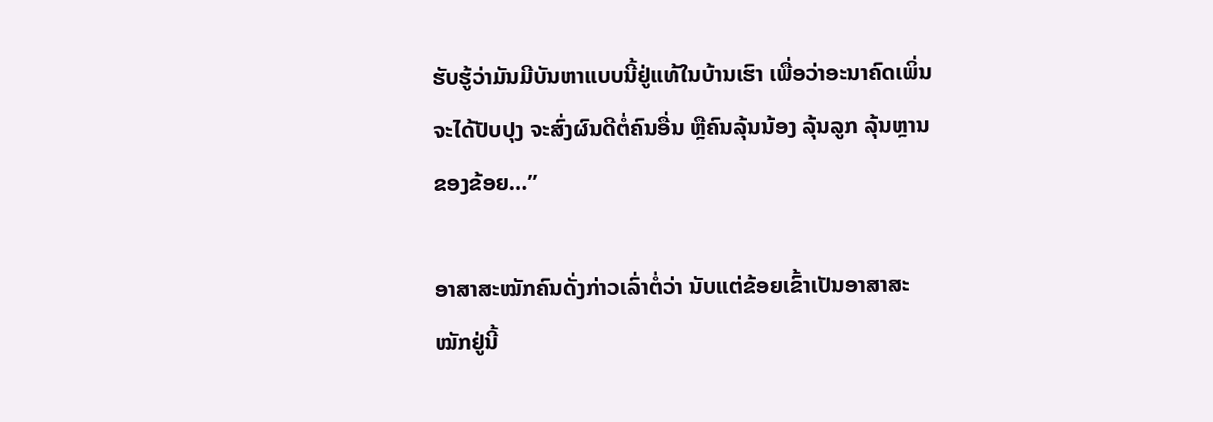ຮັບຮູ້ວ່າມັນມີບັນຫາແບບນີ້ຢູ່ແທ້ໃນບ້ານເຮົາ ເພື່ອວ່າອະນາຄົດເພິ່ນຈະໄດ້ປັບປຸງ ຈະສົ່ງຜົນດີຕໍ່ຄົນອື່ນ ຫຼືຄົນລຸ້ນນ້ອງ ລຸ້ນລູກ ລຸ້ນຫຼານຂອງຂ້ອຍ…”

ອາສາສະໝັກຄົນດັ່ງກ່າວເລົ່າຕໍ່ວ່າ ນັບແຕ່ຂ້ອຍເຂົ້າເປັນອາສາສະໝັກຢູ່ນີ້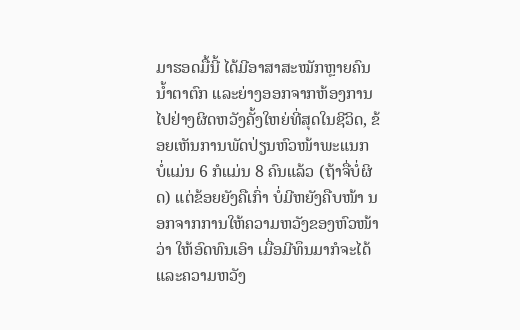ມາຮອດມື້ນີ້ ໄດ້ມີອາສາສະໝັກຫຼາຍຄົນນ້ຳຕາຕົກ ແລະຍ່າງອອກຈາກຫ້ອງການໄປຢ່າງຜິດຫວັງຄັ້ງໃຫຍ່ທີ່ສຸດໃນຊີວິດ, ຂ້ອຍເຫັນການພັດປ່ຽນຫົວໜ້າພະແນກ ບໍ່ແມ່ນ 6 ກໍແມ່ນ 8 ຄົນແລ້ວ (ຖ້າຈື່ບໍ່ຜິດ) ແຕ່ຂ້ອຍຍັງຄືເກົ່າ ບໍ່ມີຫຍັງຄືບໜ້າ ນອກຈາກການໃຫ້ຄວາມຫວັງຂອງຫົວໜ້າວ່າ ໃຫ້ອົດທົນເອົາ ເມື່ອມີທຶນມາກໍຈະໄດ້ ແລະຄວາມຫວັງ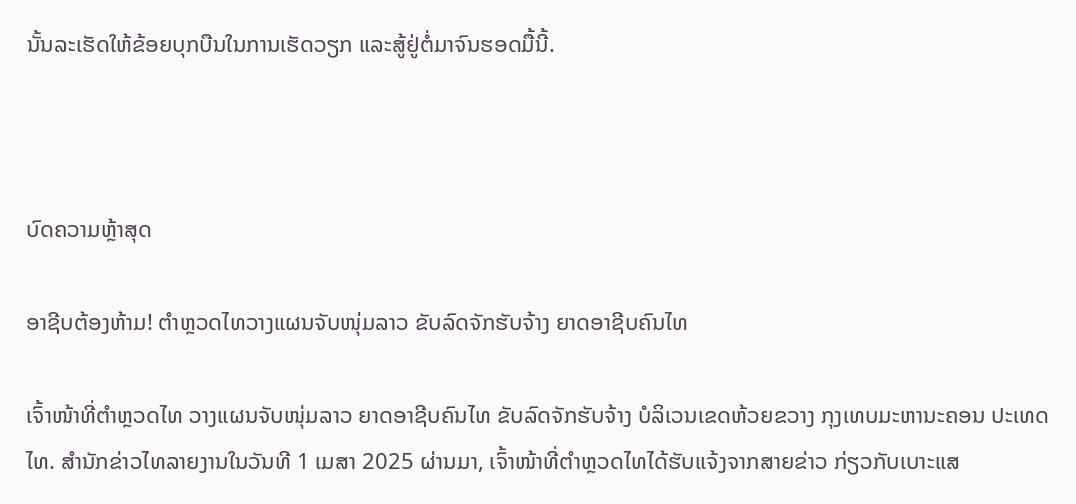ນັ້ນລະເຮັດໃຫ້ຂ້ອຍບຸກບືນໃນການເຮັດວຽກ ແລະສູ້ຢູ່ຕໍ່ມາຈົນຮອດມື້ນີ້.



ບົດຄວາມຫຼ້າສຸດ

ອາຊີບຕ້ອງຫ້າມ! ຕຳຫຼວດໄທວາງແຜນຈັບໜຸ່ມລາວ ຂັບລົດຈັກຮັບຈ້າງ ຍາດອາຊີບຄົນໄທ

ເຈົ້າໜ້າທີ່ຕຳຫຼວດໄທ ວາງແຜນຈັບໜຸ່ມລາວ ຍາດອາຊີບຄົນໄທ ຂັບລົດຈັກຮັບຈ້າງ ບໍລິເວນເຂດຫ້ວຍຂວາງ ກຸງເທບມະຫານະຄອນ ປະເທດໄທ. ສຳນັກຂ່າວໄທລາຍງານໃນວັນທີ 1 ເມສາ 2025 ຜ່ານມາ, ເຈົ້າໜ້າທີ່ຕຳຫຼວດໄທໄດ້ຮັບແຈ້ງຈາກສາຍຂ່າວ ກ່ຽວກັບເບາະແສ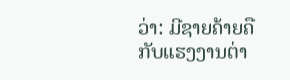ວ່າ: ມີຊາຍຄ້າຍຄືກັບແຮງງານຕ່າ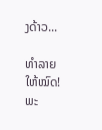ງດ້າວ...

ທຳລາຍໃຫ້ໝົດ! ພະ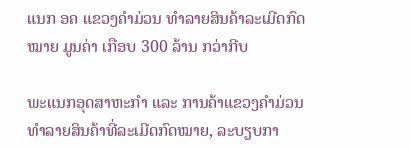ແນກ ອຄ ແຂວງຄຳມ່ວນ ທຳລາຍສິນຄ້າລະເມີດກົດໝາຍ ມູນຄ່າ ເກືອບ 300 ລ້ານ ກວ່າກີບ

ພະແນກອຸດສາຫະກຳ ແລະ ການຄ້າແຂວງຄຳມ່ວນ ທຳລາຍສິນຄ້າທີ່ລະເມີດກົດໝາຍ, ລະບຽບກາ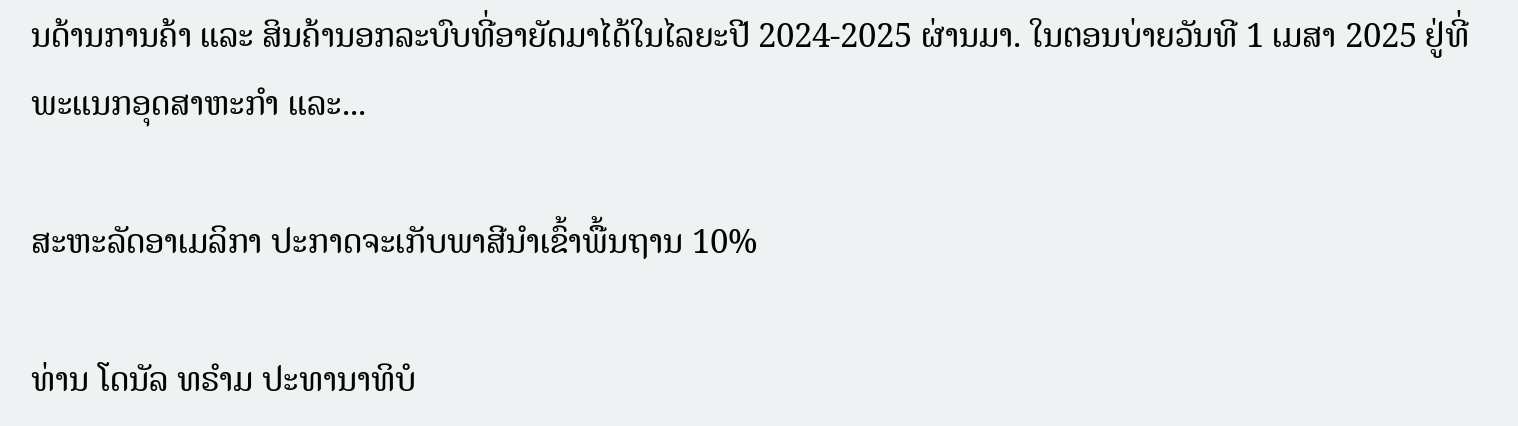ນດ້ານການຄ້າ ແລະ ສິນຄ້ານອກລະບົບທີ່ອາຍັດມາໄດ້ໃນໄລຍະປີ 2024-2025 ຜ່ານມາ. ໃນຕອນບ່າຍວັນທີ 1 ເມສາ 2025 ຢູ່ທີ່ພະແນກອຸດສາຫະກໍາ ແລະ...

ສະຫະລັດອາເມລິກາ ປະກາດຈະເກັບພາສີນຳເຂົ້າພື້ນຖານ 10%

ທ່ານ ໂດນັລ ທຣຳມ ປະທານາທິບໍ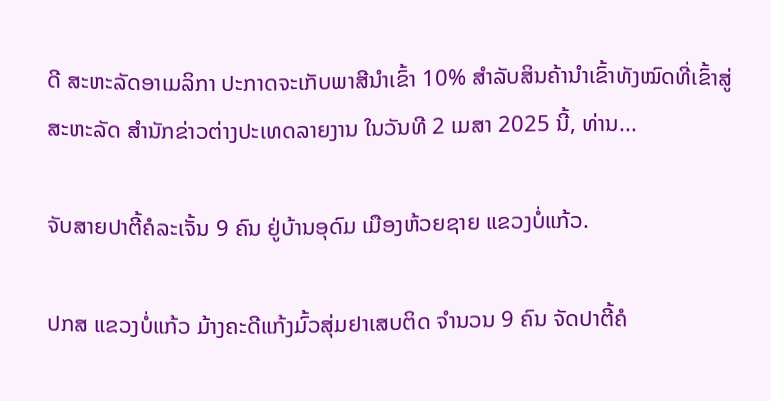ດີ ສະຫະລັດອາເມລິກາ ປະກາດຈະເກັບພາສີນຳເຂົ້າ 10% ສຳລັບສິນຄ້ານຳເຂົ້າທັງໝົດທີ່ເຂົ້າສູ່ສະຫະລັດ ສຳນັກຂ່າວຕ່າງປະເທດລາຍງານ ໃນວັນທີ 2 ເມສາ 2025 ນີ້, ທ່ານ...

ຈັບສາຍປາຕີ້ຄໍລະເຈັ້ນ 9 ຄົນ ຢູ່ບ້ານອຸດົມ ເມືອງຫ້ວຍຊາຍ ແຂວງບໍ່ແກ້ວ.

ປກສ ແຂວງບໍ່ແກ້ວ ມ້າງຄະດີແກ້ງມົ້ວສຸ່ມຢາເສບຕິດ ຈຳນວນ 9 ຄົນ ຈັດປາຕີ້ຄໍ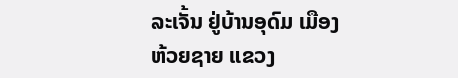ລະເຈັ້ນ ຢູ່ບ້ານອຸດົມ ເມືອງຫ້ວຍຊາຍ ແຂວງ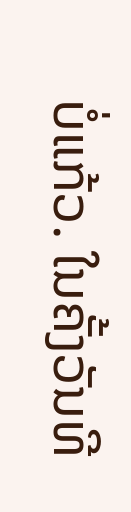ບໍ່ແກ້ວ. ໃນຄັ້ງວັນທີ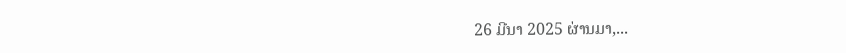26 ມີນາ 2025 ຜ່ານມາ,...